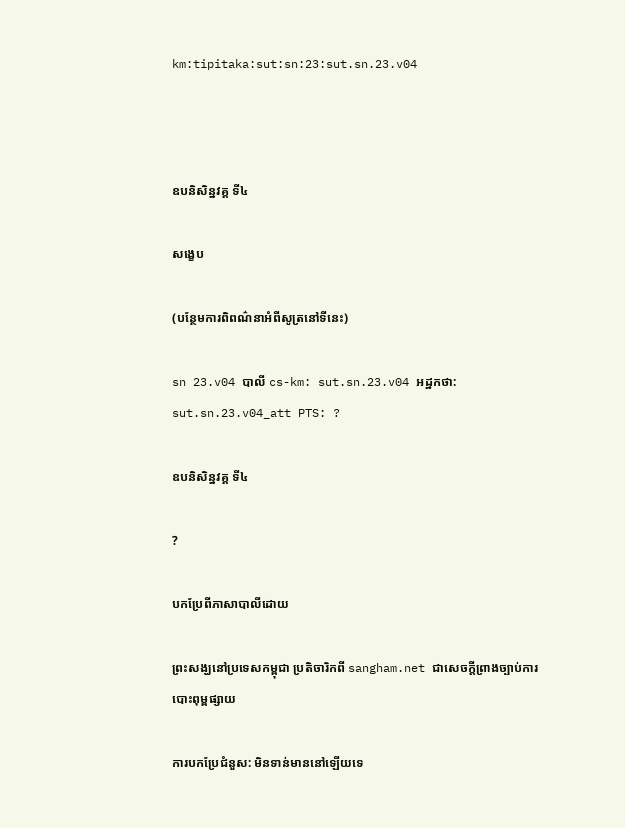km:tipitaka:sut:sn:23:sut.sn.23.v04



ឧបនិសិន្នវគ្គ ទី៤

សង្ខេប

(បន្ថែមការពិពណ៌នាអំពីសូត្រនៅទីនេះ)

sn 23.v04 បាលី cs-km: sut.sn.23.v04 អដ្ឋកថា: sut.sn.23.v04_att PTS: ?

ឧបនិសិន្នវគ្គ ទី៤

?

បកប្រែពីភាសាបាលីដោយ

ព្រះសង្ឃនៅប្រទេសកម្ពុជា ប្រតិចារិកពី sangham.net ជាសេចក្តីព្រាងច្បាប់ការបោះពុម្ពផ្សាយ

ការបកប្រែជំនួស: មិនទាន់មាននៅឡើយទេ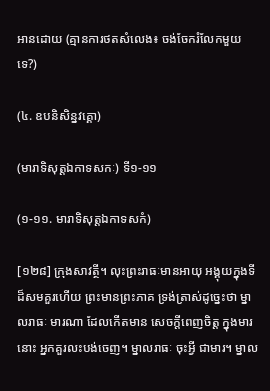អានដោយ (គ្មានការថតសំលេង៖ ចង់ចែករំលែកមួយទេ?)

(៤. ឧបនិសិន្នវគ្គោ)

(មារាទិសុត្តឯកាទសកៈ) ទី១-១១

(១-១១. មារាទិសុត្តឯកាទសកំ)

[១២៨] ក្រុងសាវត្ថី។ លុះព្រះរាធៈមានអាយុ អង្គុយក្នុងទីដ៏សមគួរហើយ ព្រះមានព្រះភាគ ទ្រង់ត្រាស់ដូច្នេះថា ម្នាលរាធៈ មារណា ដែលកើតមាន សេចក្តីពេញចិត្ត ក្នុងមារនោះ អ្នកគួរលះបង់ចេញ។ ម្នាលរាធៈ ចុះអ្វី ជាមារ។ ម្នាល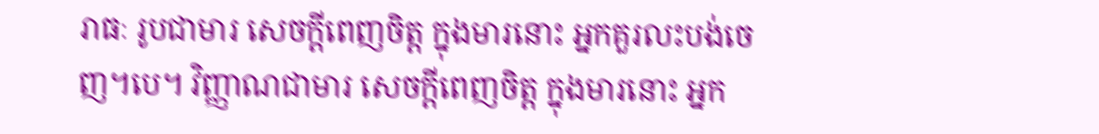រាធៈ រូបជាមារ សេចក្តីពេញចិត្ត ក្នុងមារនោះ អ្នកគួរលះបង់ចេញ។បេ។ វិញ្ញាណជាមារ សេចក្តីពេញចិត្ត ក្នុងមារនោះ អ្នក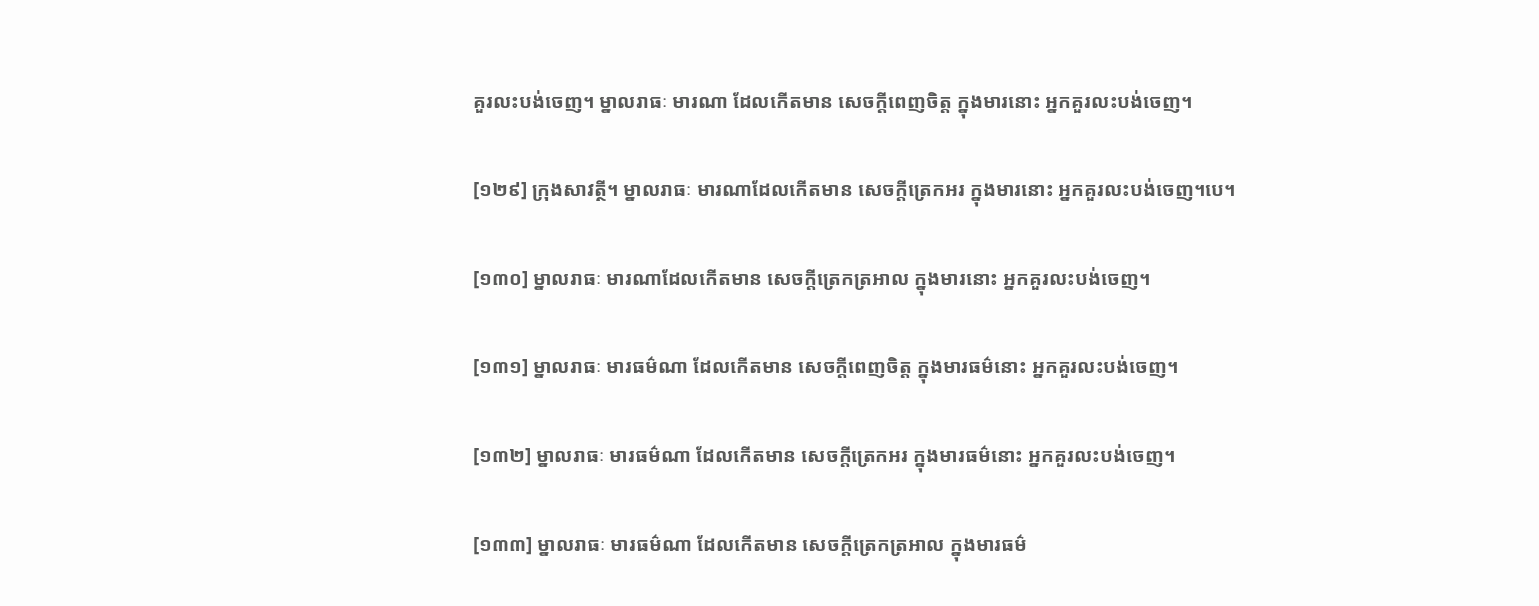គួរលះបង់ចេញ។ ម្នាលរាធៈ មារណា ដែលកើតមាន សេចក្តីពេញចិត្ត ក្នុងមារនោះ អ្នកគួរលះបង់ចេញ។

[១២៩] ក្រុងសាវត្ថី។ ម្នាលរាធៈ មារណាដែលកើតមាន សេចក្តីត្រេកអរ ក្នុងមារនោះ អ្នកគួរលះបង់ចេញ។បេ។

[១៣០] ម្នាលរាធៈ មារណាដែលកើតមាន សេចក្តីត្រេកត្រអាល ក្នុងមារនោះ អ្នកគួរលះបង់ចេញ។

[១៣១] ម្នាលរាធៈ មារធម៌ណា ដែលកើតមាន សេចក្តីពេញចិត្ត ក្នុងមារធម៌នោះ អ្នកគួរលះបង់ចេញ។

[១៣២] ម្នាលរាធៈ មារធម៌ណា ដែលកើតមាន សេចក្តីត្រេកអរ ក្នុងមារធម៌នោះ អ្នកគួរលះបង់ចេញ។

[១៣៣] ម្នាលរាធៈ មារធម៌ណា ដែលកើតមាន សេចក្តីត្រេកត្រអាល ក្នុងមារធម៌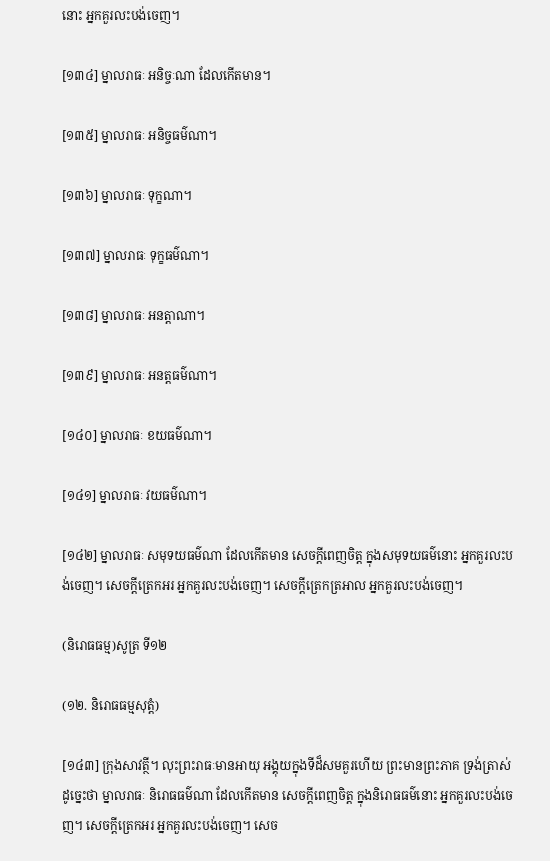នោះ អ្នកគួរលះបង់ចេញ។

[១៣៤] ម្នាលរាធៈ អនិច្ចៈណា ដែលកើតមាន។

[១៣៥] ម្នាលរាធៈ អនិច្ចធម៌ណា។

[១៣៦] ម្នាលរាធៈ ទុក្ខណា។

[១៣៧] ម្នាលរាធៈ ទុក្ខធម៌ណា។

[១៣៨] ម្នាលរាធៈ អនត្តាណា។

[១៣៩] ម្នាលរាធៈ អនត្តធម៌ណា។

[១៤០] ម្នាលរាធៈ ខយធម៌ណា។

[១៤១] ម្នាលរាធៈ វយធម៌ណា។

[១៤២] ម្នាលរាធៈ សមុទយធម៌ណា ដែលកើតមាន សេចក្តីពេញចិត្ត ក្នុងសមុទយធម៌នោះ អ្នកគួរលះបង់ចេញ។ សេចក្តីត្រេកអរ អ្នកគួរលះបង់ចេញ។ សេចក្តីត្រេកត្រអាល អ្នកគួរលះបង់ចេញ។

(និរោធធម្ម)សូត្រ ទី១២

(១២. និរោធធម្មសុត្តំ)

[១៤៣] ក្រុងសាវត្ថី។ លុះព្រះរាធៈមានអាយុ អង្គុយក្នុងទីដ៏សមគួរហើយ ព្រះមានព្រះភាគ ទ្រង់ត្រាស់ដូច្នេះថា ម្នាលរាធៈ និរោធធម៌ណា ដែលកើតមាន សេចក្តីពេញចិត្ត ក្នុងនិរោធធម៌នោះ អ្នកគួរលះបង់ចេញ។ សេចក្តីត្រេកអរ អ្នកគួរលះបង់ចេញ។ សេច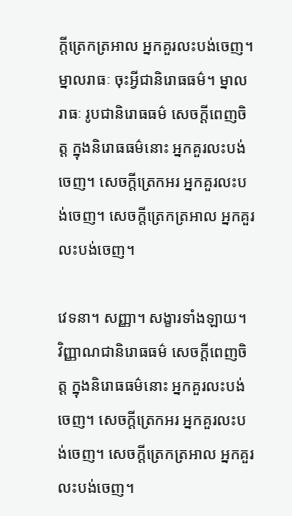ក្តីត្រេកត្រអាល អ្នកគួរលះបង់ចេញ។ ម្នាលរាធៈ ចុះអ្វីជានិរោធធម៌។ ម្នាលរាធៈ រូបជានិរោធធម៌ សេចក្តីពេញចិត្ត ក្នុងនិរោធធម៌នោះ អ្នកគួរលះបង់ចេញ។ សេចក្តីត្រេកអរ អ្នកគួរលះបង់ចេញ។ សេចក្តីត្រេកត្រអាល អ្នកគួរលះបង់ចេញ។

វេទនា។ សញ្ញា។ សង្ខារទាំងឡាយ។ វិញ្ញាណជានិរោធធម៌ សេចក្តីពេញចិត្ត ក្នុងនិរោធធម៌នោះ អ្នកគួរលះបង់ចេញ។ សេចក្តីត្រេកអរ អ្នកគួរលះបង់ចេញ។ សេចក្តីត្រេកត្រអាល អ្នកគួរលះបង់ចេញ។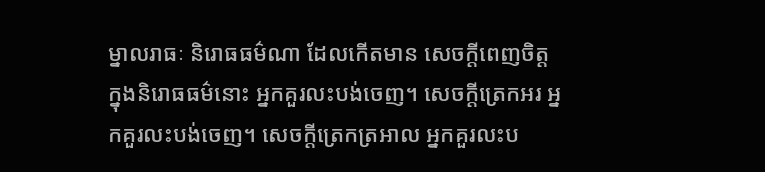ម្នាលរាធៈ និរោធធម៌ណា ដែលកើតមាន សេចក្តីពេញចិត្ត ក្នុងនិរោធធម៌នោះ អ្នកគួរលះបង់ចេញ។ សេចក្តីត្រេកអរ អ្នកគួរលះបង់ចេញ។ សេចក្តីត្រេកត្រអាល អ្នកគួរលះប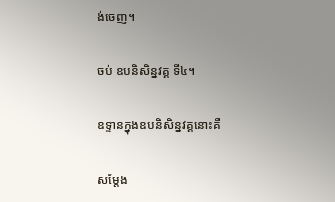ង់ចេញ។

ចប់ ឧបនិសិន្នវគ្គ ទី៤។

ឧទ្ទានក្នុងឧបនិសិន្នវគ្គនោះគឺ

សម្តែង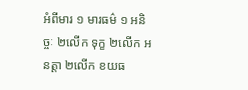អំពីមារ ១ មារធម៌ ១ អនិច្ចៈ ២លើក ទុក្ខ ២លើក អនត្តា ២លើក ខយធ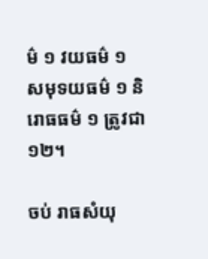ម៌ ១ វយធម៌ ១ សមុទយធម៌ ១ និរោធធម៌ ១ ត្រូវជា១២។

ចប់ រាធសំយុ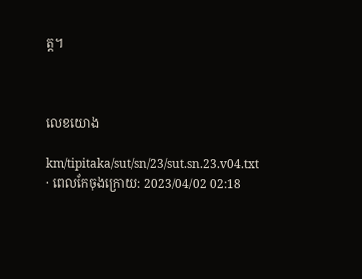ត្ត។



លេខយោង

km/tipitaka/sut/sn/23/sut.sn.23.v04.txt · ពេលកែចុងក្រោយ: 2023/04/02 02:18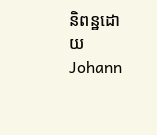និពន្ឋដោយ Johann